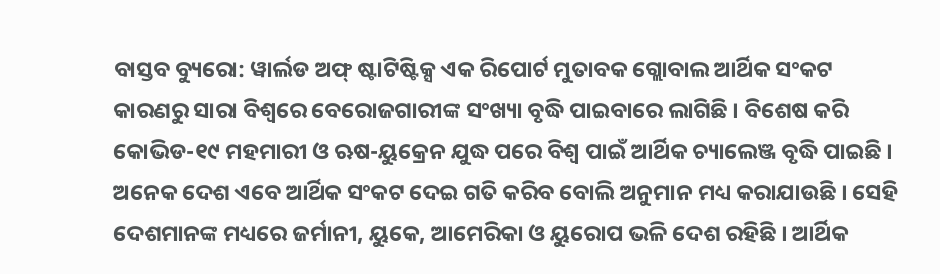ବାସ୍ତବ ବ୍ୟୁରୋ: ୱାର୍ଲଡ ଅଫ୍ ଷ୍ଟାଟିଷ୍ଟିକ୍ସ ଏକ ରିପୋର୍ଟ ମୁତାବକ ଗ୍ଲୋବାଲ ଆର୍ଥିକ ସଂକଟ କାରଣରୁ ସାରା ବିଶ୍ୱରେ ବେରୋଜଗାରୀଙ୍କ ସଂଖ୍ୟା ବୃଦ୍ଧି ପାଇବାରେ ଲାଗିଛି । ବିଶେଷ କରି କୋଭିଡ-୧୯ ମହମାରୀ ଓ ଋଷ-ୟୁକ୍ରେନ ଯୁଦ୍ଧ ପରେ ବିଶ୍ୱ ପାଇଁ ଆର୍ଥିକ ଚ୍ୟାଲେଞ୍ଜ ବୃଦ୍ଧି ପାଇଛି । ଅନେକ ଦେଶ ଏବେ ଆର୍ଥିକ ସଂକଟ ଦେଇ ଗତି କରିବ ବୋଲି ଅନୁମାନ ମଧ୍ୟ କରାଯାଉଛି । ସେହି ଦେଶମାନଙ୍କ ମଧ୍ୟରେ ଜର୍ମାନୀ, ୟୁକେ, ଆମେରିକା ଓ ୟୁରୋପ ଭଳି ଦେଶ ରହିଛି । ଆର୍ଥିକ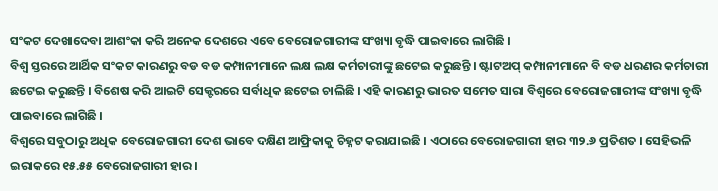ସଂକଟ ଦେଖାଦେବା ଆଶଂକା କରି ଅନେକ ଦେଶରେ ଏବେ ବେରୋଜଗାରୀଙ୍କ ସଂଖ୍ୟା ବୃଦ୍ଧି ପାଇବାରେ ଲାଗିଛି ।
ବିଶ୍ୱ ସ୍ତରରେ ଆର୍ଥିକ ସଂକଟ କାରଣରୁ ବଡ ବଡ କମ୍ପାନୀମାନେ ଲକ୍ଷ ଲକ୍ଷ କର୍ମଚାରୀଙ୍କୁ ଛଟେଇ କରୁଛନ୍ତି । ଷ୍ଟାଟଅପ୍ କମ୍ପାନୀମାନେ ବି ବଡ ଧରଣର କର୍ମଚାରୀ ଛଟେଇ କରୁଛନ୍ତି । ବିଶେଷ କରି ଆଇଟି ସେକ୍ଟରରେ ସର୍ବାଧିକ ଛଟେଇ ଚାଲିଛି । ଏହି କାରଣରୁ ଭାରତ ସମେତ ସାରା ବିଶ୍ୱରେ ବେରୋଜଗାରୀଙ୍କ ସଂଖ୍ୟା ବୃଦ୍ଧି ପାଇବାରେ ଲାଗିଛି ।
ବିଶ୍ୱରେ ସବୁଠାରୁ ଅଧିକ ବେରୋଜଗାରୀ ଦେଶ ଭାବେ ଦକ୍ଷିଣ ଆଫ୍ରିକାକୁ ଚିହ୍ନଟ କରାଯାଇଛି । ଏଠାରେ ବେରୋଜଗାରୀ ହାର ୩୨.୬ ପ୍ରତିଶତ । ସେହିଭଳି ଇରାକରେ ୧୫.୫୫ ବେରୋଜଗାରୀ ହାର ।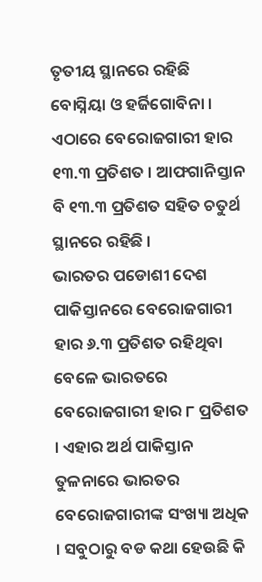ତୃତୀୟ ସ୍ଥାନରେ ରହିଛି ବୋସ୍ନିୟା ଓ ହର୍ଜିଗୋବିନା । ଏଠାରେ ବେରୋଜଗାରୀ ହାର ୧୩.୩ ପ୍ରତିଶତ । ଆଫଗାନିସ୍ତାନ ବି ୧୩.୩ ପ୍ରତିଶତ ସହିତ ଚତୁର୍ଥ ସ୍ଥାନରେ ରହିଛି ।
ଭାରତର ପଡୋଶୀ ଦେଶ ପାକିସ୍ତାନରେ ବେରୋଜଗାରୀ ହାର ୬.୩ ପ୍ରତିଶତ ରହିଥିବା ବେଳେ ଭାରତରେ ବେରୋଜଗାରୀ ହାର ୮ ପ୍ରତିଶତ । ଏହାର ଅର୍ଥ ପାକିସ୍ତାନ ତୁଳନାରେ ଭାରତର ବେରୋଜଗାରୀଙ୍କ ସଂଖ୍ୟା ଅଧିକ । ସବୁଠାରୁ ବଡ କଥା ହେଉଛି କି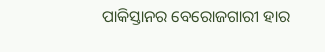ପାକିସ୍ତାନର ବେରୋଜଗାରୀ ହାର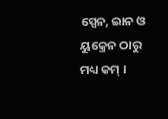ସ୍ପେନ, ଇାନ ଓ ୟୁକ୍ରେନ ଠାରୁ ମଧ୍ୟ କମ୍ ।